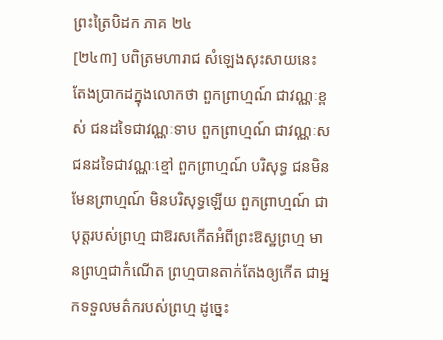ព្រះត្រៃបិដក ភាគ ២៤
[២៤៣] បពិត្រមហារាជ សំឡេងសុះសាយនេះ តែងប្រាកដក្នុងលោកថា ពួកព្រាហ្មណ៍ ជាវណ្ណៈខ្ពស់ ជនដទៃជាវណ្ណៈទាប ពួកព្រាហ្មណ៍ ជាវណ្ណៈស ជនដទៃជាវណ្ណៈខ្មៅ ពួកព្រាហ្មណ៍ បរិសុទ្ធ ជនមិនមែនព្រាហ្មណ៍ មិនបរិសុទ្ធឡើយ ពួកព្រាហ្មណ៍ ជាបុត្តរបស់ព្រហ្ម ជាឱរសកើតអំពីព្រះឱស្ឋព្រហ្ម មានព្រហ្មជាកំណើត ព្រហ្មបានតាក់តែងឲ្យកើត ជាអ្នកទទួលមត៌ករបស់ព្រហ្ម ដូច្នេះ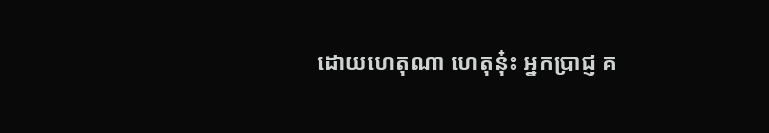ដោយហេតុណា ហេតុនុ៎ះ អ្នកប្រាជ្ញ គ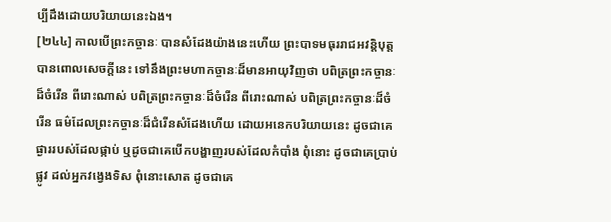ប្បីដឹងដោយបរិយាយនេះឯង។
[២៤៤] កាលបើព្រះកច្ចានៈ បានសំដែងយ៉ាងនេះហើយ ព្រះបាទមធុររាជអវន្តិបុត្ត បានពោលសេចក្តីនេះ ទៅនឹងព្រះមហាកច្ចានៈដ៏មានអាយុវិញថា បពិត្រព្រះកច្ចានៈដ៏ចំរើន ពីរោះណាស់ បពិត្រព្រះកច្ចានៈដ៏ចំរើន ពីរោះណាស់ បពិត្រព្រះកច្ចានៈដ៏ចំរើន ធម៌ដែលព្រះកច្ចានៈដ៏ជំរើនសំដែងហើយ ដោយអនេកបរិយាយនេះ ដូចជាគេផ្ងាររបស់ដែលផ្កាប់ ឬដូចជាគេបើកបង្ហាញរបស់ដែលកំបាំង ពុំនោះ ដូចជាគេប្រាប់ផ្លូវ ដល់អ្នកវង្វេងទិស ពុំនោះសោត ដូចជាគេ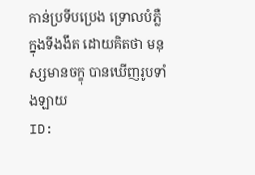កាន់ប្រទីបប្រេង ទ្រោលបំភ្លឺក្នុងទីងងឹត ដោយគិតថា មនុស្សមានចក្ខុ បានឃើញរូបទាំងឡាយ
ID: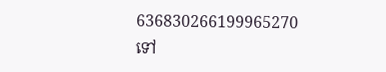636830266199965270
ទៅ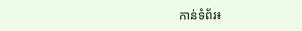កាន់ទំព័រ៖